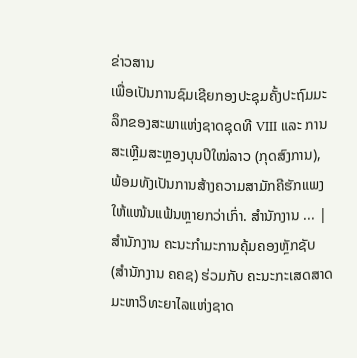ຂ່າວສານ
ເພື່ອເປັນການຊົມເຊີຍກອງປະຊຸມຄັ້ງປະຖົມມະລຶກຂອງສະພາແຫ່ງຊາດຊຸດທີ VIII ແລະ ການສະເຫຼີມສະຫຼອງບຸນປີໃໝ່ລາວ (ກຸດສົງການ), ພ້ອມທັງເປັນການສ້າງຄວາມສາມັກຄີຮັກແພງໃຫ້ແໜ້ນແຟ້ນຫຼາຍກວ່າເກົ່າ. ສຳນັກງານ ... |
ສຳນັກງານ ຄະນະກຳມະການຄຸ້ມຄອງຫຼັກຊັບ (ສຳນັກງານ ຄຄຊ) ຮ່ວມກັບ ຄະນະກະເສດສາດ ມະຫາວິທະຍາໄລແຫ່ງຊາດ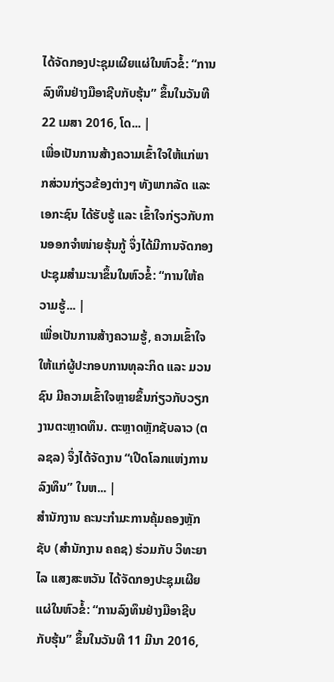ໄດ້ຈັດກອງປະຊຸມເຜີຍແຜ່ໃນຫົວຂໍ້: “ການລົງທຶນຢ່າງມືອາຊີບກັບຮຸ້ນ” ຂຶ້ນໃນວັນທີ 22 ເມສາ 2016, ໂດ... |
ເພື່ອເປັນການສ້າງຄວາມເຂົ້າໃຈໃຫ້ແກ່ພາກສ່ວນກ່ຽວຂ້ອງຕ່າງໆ ທັງພາກລັດ ແລະ ເອກະຊົນ ໄດ້ຮັບຮູ້ ແລະ ເຂົ້າໃຈກ່ຽວກັບການອອກຈຳໜ່າຍຮຸ້ນກູ້ ຈຶ່ງໄດ້ມີການຈັດກອງປະຊຸມສຳມະນາຂຶ້ນໃນຫົວຂໍ້: “ການໃຫ້ຄວາມຮູ້... |
ເພື່ອເປັນການສ້າງຄວາມຮູ້, ຄວາມເຂົ້າໃຈໃຫ້ແກ່ຜູ້ປະກອບການທຸລະກິດ ແລະ ມວນຊົນ ມີຄວາມເຂົ້າໃຈຫຼາຍຂຶ້ນກ່ຽວກັບວຽກງານຕະຫຼາດທຶນ. ຕະຫຼາດຫຼັກຊັບລາວ (ຕລຊລ) ຈຶ່ງໄດ້ຈັດງານ “ເປີດໂລກແຫ່ງການລົງທຶນ” ໃນຫ... |
ສຳນັກງານ ຄະນະກຳມະການຄຸ້ມຄອງຫຼັກຊັບ (ສຳນັກງານ ຄຄຊ) ຮ່ວມກັບ ວິທະຍາໄລ ແສງສະຫວັນ ໄດ້ຈັດກອງປະຊຸມເຜີຍແຜ່ໃນຫົວຂໍ້: “ການລົງທຶນຢ່າງມືອາຊີບກັບຮຸ້ນ” ຂຶ້ນໃນວັນທີ 11 ມີນາ 2016,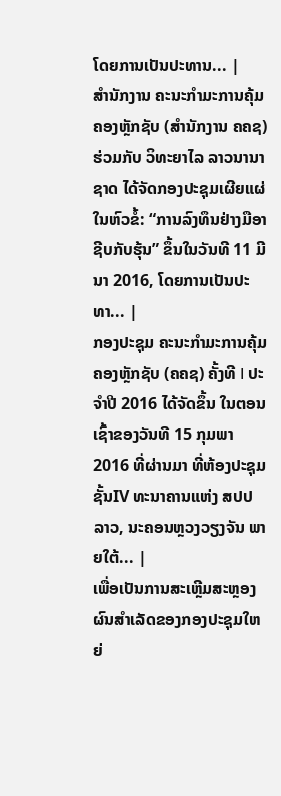ໂດຍການເປັນປະທານ... |
ສຳນັກງານ ຄະນະກຳມະການຄຸ້ມຄອງຫຼັກຊັບ (ສຳນັກງານ ຄຄຊ) ຮ່ວມກັບ ວິທະຍາໄລ ລາວນານາຊາດ ໄດ້ຈັດກອງປະຊຸມເຜີຍແຜ່ໃນຫົວຂໍ້: “ການລົງທຶນຢ່າງມືອາຊີບກັບຮຸ້ນ” ຂຶ້ນໃນວັນທີ 11 ມີນາ 2016, ໂດຍການເປັນປະທາ... |
ກອງປະຊຸມ ຄະນະກຳມະການຄຸ້ມຄອງຫຼັກຊັບ (ຄຄຊ) ຄັ້ງທີ I ປະຈໍາປີ 2016 ໄດ້ຈັດຂຶ້ນ ໃນຕອນເຊົ້າຂອງວັນທີ 15 ກຸມພາ 2016 ທີ່ຜ່ານມາ ທີ່ຫ້ອງປະຊຸມ ຊັ້ນIV ທະນາຄານແຫ່ງ ສປປ ລາວ, ນະຄອນຫຼວງວຽງຈັນ ພາຍໃຕ້... |
ເພື່ອເປັນການສະເຫຼີມສະຫຼອງຜົນສຳເລັດຂອງກອງປະຊຸມໃຫຍ່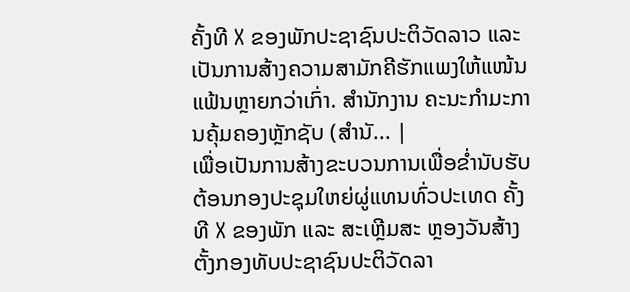ຄັ້ງທີ X ຂອງພັກປະຊາຊົນປະຕິວັດລາວ ແລະ ເປັນການສ້າງຄວາມສາມັກຄີຮັກແພງໃຫ້ແໜ້ນແຟ້ນຫຼາຍກວ່າເກົ່າ. ສຳນັກງານ ຄະນະກຳມະການຄຸ້ມຄອງຫຼັກຊັບ (ສຳນັ... |
ເພື່ອເປັນການສ້າງຂະບວນການເພື່ອຂໍ່ານັບຮັບຕ້ອນກອງປະຊຸມໃຫຍ່ຜູ່ແທນທົ່ວປະເທດ ຄັ້ງທີ X ຂອງພັກ ແລະ ສະເຫຼີມສະ ຫຼອງວັນສ້າງຕັ້ງກອງທັບປະຊາຊົນປະຕິວັດລາ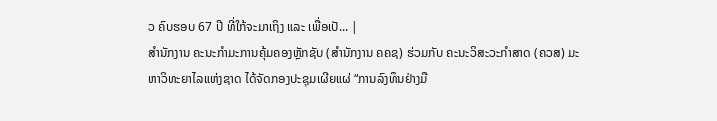ວ ຄົບຮອບ 67 ປີ ທີ່ໃກ້ຈະມາເຖິງ ແລະ ເພື່ອເປັ... |
ສຳນັກງານ ຄະນະກຳມະການຄຸ້ມຄອງຫຼັກຊັບ (ສຳນັກງານ ຄຄຊ) ຮ່ວມກັບ ຄະນະວິສະວະກຳສາດ (ຄວສ) ມະຫາວິທະຍາໄລແຫ່ງຊາດ ໄດ້ຈັດກອງປະຊຸມເຜີຍແຜ່ “ການລົງທຶນຢ່າງມື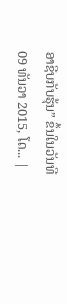ອາຊີບກັບຮຸ້ນ” ຂຶ້ນໃນວັນທີ 09 ທັນວາ 2015, ໂດ... |